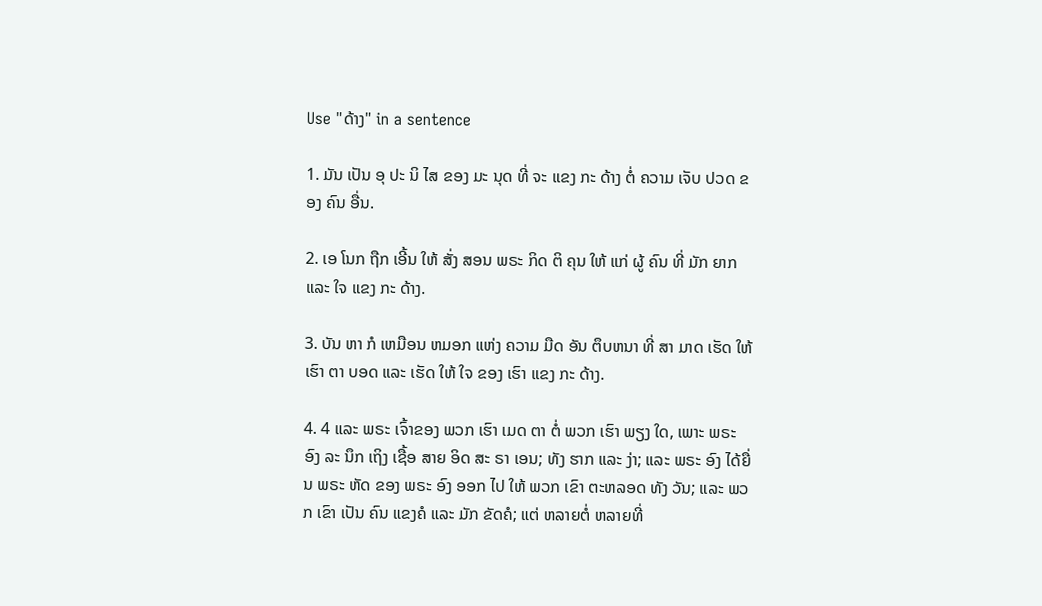Use "ດ້າງ" in a sentence

1. ມັນ ເປັນ ອຸ ປະ ນິ ໄສ ຂອງ ມະ ນຸດ ທີ່ ຈະ ແຂງ ກະ ດ້າງ ຕໍ່ ຄວາມ ເຈັບ ປວດ ຂອງ ຄົນ ອື່ນ.

2. ເອ ໂນກ ຖືກ ເອີ້ນ ໃຫ້ ສັ່ງ ສອນ ພຣະ ກິດ ຕິ ຄຸນ ໃຫ້ ແກ່ ຜູ້ ຄົນ ທີ່ ມັກ ຍາກ ແລະ ໃຈ ແຂງ ກະ ດ້າງ.

3. ບັນ ຫາ ກໍ ເຫມືອນ ຫມອກ ແຫ່ງ ຄວາມ ມືດ ອັນ ຕຶບຫນາ ທີ່ ສາ ມາດ ເຮັດ ໃຫ້ ເຮົາ ຕາ ບອດ ແລະ ເຮັດ ໃຫ້ ໃຈ ຂອງ ເຮົາ ແຂງ ກະ ດ້າງ.

4. 4 ແລະ ພຣະ ເຈົ້າຂອງ ພວກ ເຮົາ ເມດ ຕາ ຕໍ່ ພວກ ເຮົາ ພຽງ ໃດ, ເພາະ ພຣະ ອົງ ລະ ນຶກ ເຖິງ ເຊື້ອ ສາຍ ອິດ ສະ ຣາ ເອນ; ທັງ ຮາກ ແລະ ງ່າ; ແລະ ພຣະ ອົງ ໄດ້ຍື່ນ ພຣະ ຫັດ ຂອງ ພຣະ ອົງ ອອກ ໄປ ໃຫ້ ພວກ ເຂົາ ຕະຫລອດ ທັງ ວັນ; ແລະ ພວກ ເຂົາ ເປັນ ຄົນ ແຂງຄໍ ແລະ ມັກ ຂັດຄໍ; ແຕ່ ຫລາຍຕໍ່ ຫລາຍທີ່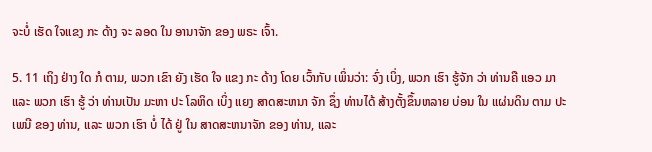ຈະບໍ່ ເຮັດ ໃຈແຂງ ກະ ດ້າງ ຈະ ລອດ ໃນ ອານາຈັກ ຂອງ ພຣະ ເຈົ້າ.

5. 11 ເຖິງ ຢ່າງ ໃດ ກໍ ຕາມ, ພວກ ເຂົາ ຍັງ ເຮັດ ໃຈ ແຂງ ກະ ດ້າງ ໂດຍ ເວົ້າກັບ ເພິ່ນວ່າ: ຈົ່ງ ເບິ່ງ, ພວກ ເຮົາ ຮູ້ຈັກ ວ່າ ທ່ານຄື ແອວ ມາ ແລະ ພວກ ເຮົາ ຮູ້ ວ່າ ທ່ານເປັນ ມະຫາ ປະ ໂລຫິດ ເບິ່ງ ແຍງ ສາດສະຫນາ ຈັກ ຊຶ່ງ ທ່ານໄດ້ ສ້າງຕັ້ງຂຶ້ນຫລາຍ ບ່ອນ ໃນ ແຜ່ນດິນ ຕາມ ປະ ເພນີ ຂອງ ທ່ານ, ແລະ ພວກ ເຮົາ ບໍ່ ໄດ້ ຢູ່ ໃນ ສາດສະຫນາຈັກ ຂອງ ທ່ານ, ແລະ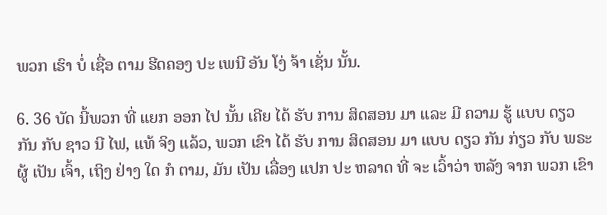ພວກ ເຮົາ ບໍ່ ເຊື່ອ ຕາມ ຮີດຄອງ ປະ ເພນີ ອັນ ໂງ່ ຈ້າ ເຊັ່ນ ນັ້ນ.

6. 36 ບັດ ນີ້ພວກ ທີ່ ແຍກ ອອກ ໄປ ນັ້ນ ເຄີຍ ໄດ້ ຮັບ ການ ສິດສອນ ມາ ແລະ ມີ ຄວາມ ຮູ້ ແບບ ດຽວ ກັນ ກັບ ຊາວ ນີ ໄຟ, ແທ້ ຈິງ ແລ້ວ, ພວກ ເຂົາ ໄດ້ ຮັບ ການ ສິດສອນ ມາ ແບບ ດຽວ ກັນ ກ່ຽວ ກັບ ພຣະຜູ້ ເປັນ ເຈົ້າ, ເຖິງ ຢ່າງ ໃດ ກໍ ຕາມ, ມັນ ເປັນ ເລື່ອງ ແປກ ປະ ຫລາດ ທີ່ ຈະ ເວົ້າວ່າ ຫລັງ ຈາກ ພວກ ເຂົາ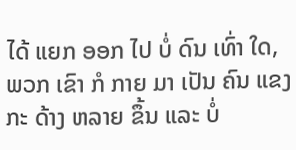ໄດ້ ແຍກ ອອກ ໄປ ບໍ່ ດົນ ເທົ່າ ໃດ, ພວກ ເຂົາ ກໍ ກາຍ ມາ ເປັນ ຄົນ ແຂງ ກະ ດ້າງ ຫລາຍ ຂຶ້ນ ແລະ ບໍ່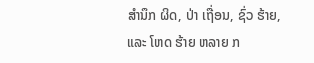ສໍານຶກ ຜິດ, ປ່າ ເຖື່ອນ, ຊົ່ວ ຮ້າຍ, ແລະ ໂຫດ ຮ້າຍ ຫລາຍ ກ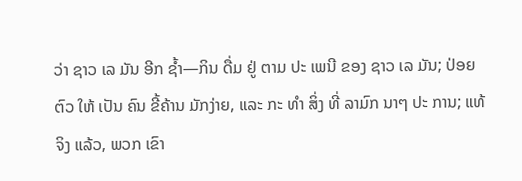ວ່າ ຊາວ ເລ ມັນ ອີກ ຊ້ຳ—ກິນ ດື່ມ ຢູ່ ຕາມ ປະ ເພນີ ຂອງ ຊາວ ເລ ມັນ; ປ່ອຍ ຕົວ ໃຫ້ ເປັນ ຄົນ ຂີ້ຄ້ານ ມັກງ່າຍ, ແລະ ກະ ທໍາ ສິ່ງ ທີ່ ລາມົກ ນາໆ ປະ ການ; ແທ້ ຈິງ ແລ້ວ, ພວກ ເຂົາ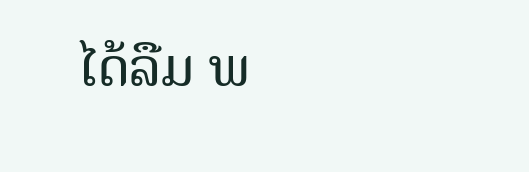ໄດ້ລືມ ພ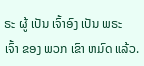ຣະ ຜູ້ ເປັນ ເຈົ້າອົງ ເປັນ ພຣະ ເຈົ້າ ຂອງ ພວກ ເຂົາ ຫມົດ ແລ້ວ.